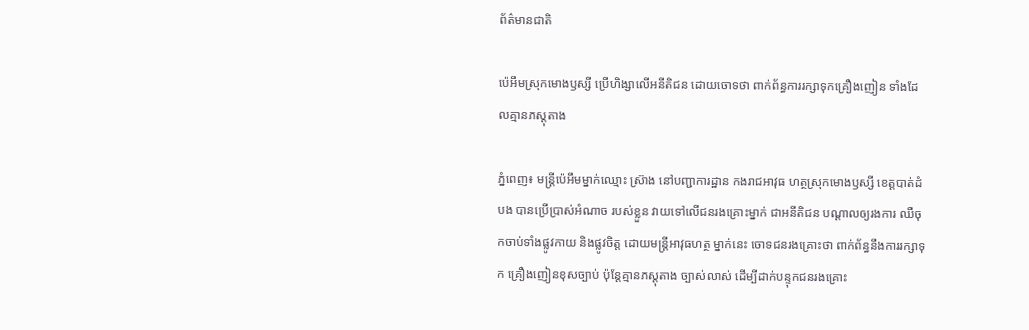ព័ត៌មានជាតិ

ប៉េអឹមស្រុកមោងឫស្សី ប្រើហិង្សាលើអនីតិជន ដោយចោទថា ពាក់ព័ន្ធការរក្សាទុកគ្រឿងញៀន ទាំងដែលគ្មានភស្តុតាង

ភ្នំពេញ៖ មន្ត្រីប៉េអឹមម្នាក់ឈ្មោះ ស្រ៊ាង នៅបញ្ជាការដ្ឋាន កងរាជអាវុធ ហត្ថស្រុកមោងឫស្សី ខេត្តបាត់ដំបង បានប្រើប្រាស់អំណាច របស់ខ្លួន វាយទៅលើជនរងគ្រោះម្នាក់ ជាអនីតិជន បណ្ដាលឲ្យរងការ ឈឺចុកចាប់ទាំងផ្លូវកាយ និងផ្លូវចិត្ត ដោយមន្ត្រីអាវុធហត្ថ ម្នាក់នេះ ចោទជនរងគ្រោះថា ពាក់ព័ន្ធនឹងការរក្សាទុក គ្រឿងញៀនខុសច្បាប់ ប៉ុន្តែគ្មានភស្តុតាង ច្បាស់លាស់ ដើម្បីដាក់បន្ទុកជនរងគ្រោះ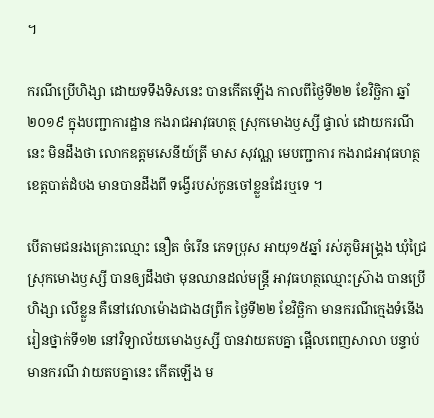។

ករណីប្រើហិង្សា ដោយទទឹងទិសនេះ បានកើតឡើង កាលពីថ្ងៃទី២២ ខែវិច្ឆិកា ឆ្នាំ២០១៩ ក្នុងបញ្ជាការដ្ឋាន កងរាជអាវុធហត្ថ ស្រុកមោងឫស្សី ផ្ទាល់ ដោយករណីនេះ មិនដឹងថា លោកឧត្តមសេនីយ៍ត្រី មាស សុវណ្ណ មេបញ្ជាការ កងរាជអាវុធហត្ថខេត្តបាត់ដំបង មានបានដឹងពី ទង្វើរបស់កូនចៅខ្លួនដែរឬទេ ។

បើតាមជនរងគ្រោះឈ្មោះ នឿត ចំរើន ភេទប្រុស អាយុ១៥ឆ្នាំ រស់ភូមិអង្គ្រង ឃុំជ្រៃ ស្រុកមោងឫស្សី បានឲ្យដឹងថា មុនឈានដល់មន្ត្រី អាវុធហត្ថឈ្មោះស្រ៊ាង បានប្រើហិង្សា លើខ្លួន គឺនៅវេលាម៉ោងជាង៨ព្រឹក ថ្ងៃទី២២ ខែវិច្ឆិកា មានករណីក្មេងទំនើង រៀនថ្នាក់ទី១២ នៅវិទ្យាល័យមោងឫស្សី បានវាយតបគ្នា ផ្អើលពេញសាលា បន្ទាប់មានករណី វាយតបគ្នានេះ កើតឡើង ម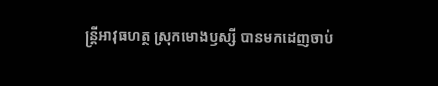ន្ត្រីអាវុធហត្ថ ស្រុកមោងឫស្សី បានមកដេញចាប់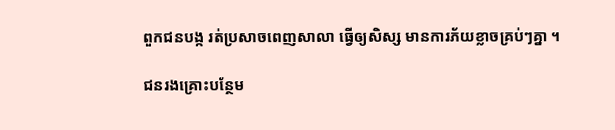ពួកជនបង្ក រត់ប្រសាចពេញសាលា ធ្វើឲ្យសិស្ស មានការភ័យខ្លាចគ្រប់ៗគ្នា ។

ជនរងគ្រោះបន្ថែម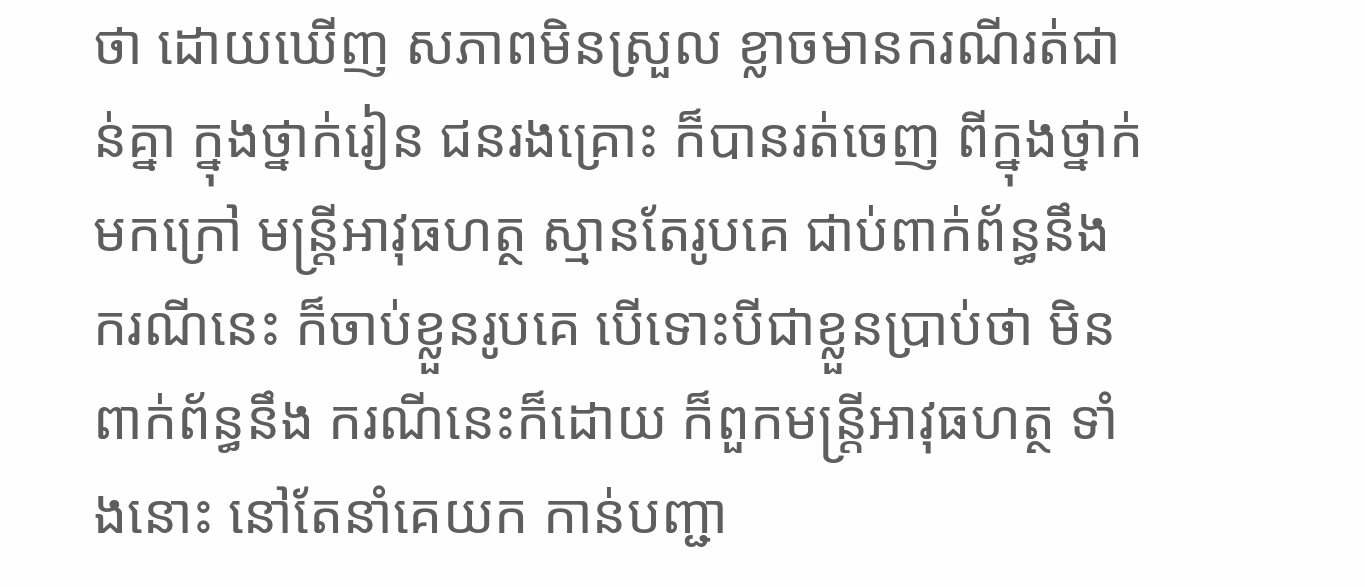ថា ដោយឃើញ សភាពមិនស្រួល ខ្លាចមានករណីរត់ជាន់គ្នា ក្នុងថ្នាក់រៀន ជនរងគ្រោះ ក៏បានរត់ចេញ ពីក្នុងថ្នាក់មកក្រៅ មន្ត្រីអាវុធហត្ថ ស្មានតែរូបគេ ជាប់ពាក់ព័ន្ធនឹង ករណីនេះ ក៏ចាប់ខ្លួនរូបគេ បើទោះបីជាខ្លួនប្រាប់ថា មិនពាក់ព័ន្ធនឹង ករណីនេះក៏ដោយ ក៏ពួកមន្ត្រីអាវុធហត្ថ ទាំងនោះ នៅតែនាំគេយក កាន់បញ្ជា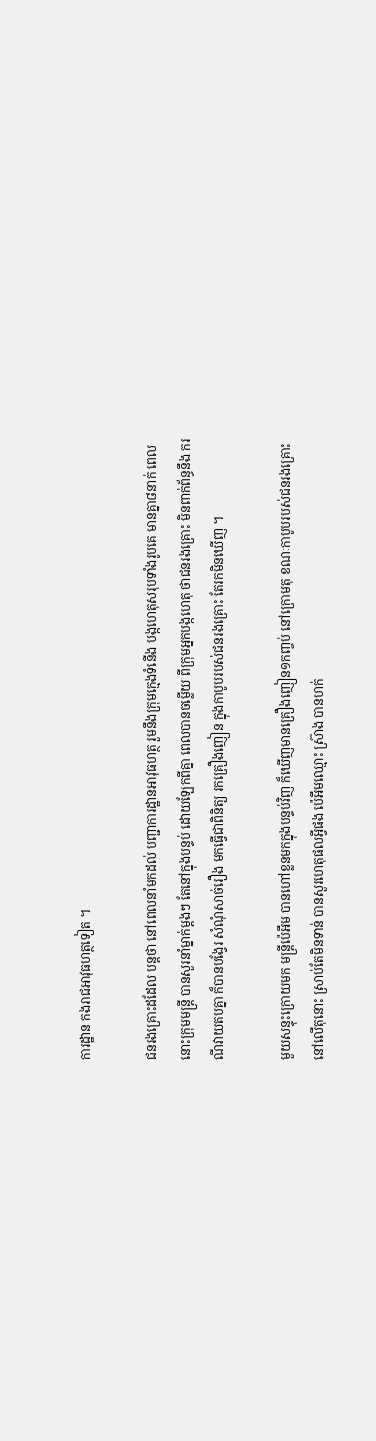ការដ្ឋាន កងរាជអាវុធហត្ថទៀត ។

ជនរងគ្រោះដដែល បន្តថា នៅពេលនាំមកដល់ បញ្ជាការដ្ឋានអាវុធហត្ថ រួមនឹងក្រុមក្មេងទំនើង បង្កហេតុសរុបទាំងរូបគេ មានគ្នា៨នាក់ ពេលនោះក្រុមមន្ត្រី បានសួរនាំម្នាក់ម្ដងៗ តែនៅក្នុងបន្ទប់ ដោយឡែកពីគ្នា ពេលបានចម្លើយ ពីក្រុមអ្នកបង្កហេតុ ថាជនរងគ្រោះ មិនពាក់ព័ន្ធនឹង ករណីវាយតបគ្នា ក៏បានបង្វែរ សំណុំសាច់រឿង មកធ្វើជាពិនិត្យ រកគ្រឿងញៀន ក្នុងកាបូបរបស់ជនរងគ្រោះ តែរកមិនឃើញ ។

មួយសន្ទុះក្រោយមក មន្ត្រីប៉េអឹម បានហៅខ្លនមកក្នុងបន្ទប់វិញ ក៏ឃើញមានគ្រឿងញៀន១កញ្ចប់ នៅក្រោមតុ ខណៈកាបូបរបស់ជនរងគ្រោះ នៅលើតុនោះ ស្រាប់តែមិនទាន់ បានសួរហេតុផលអ្វីផង ប៉េអឹមឈ្មោះ ស្រ៊ាង បានហក់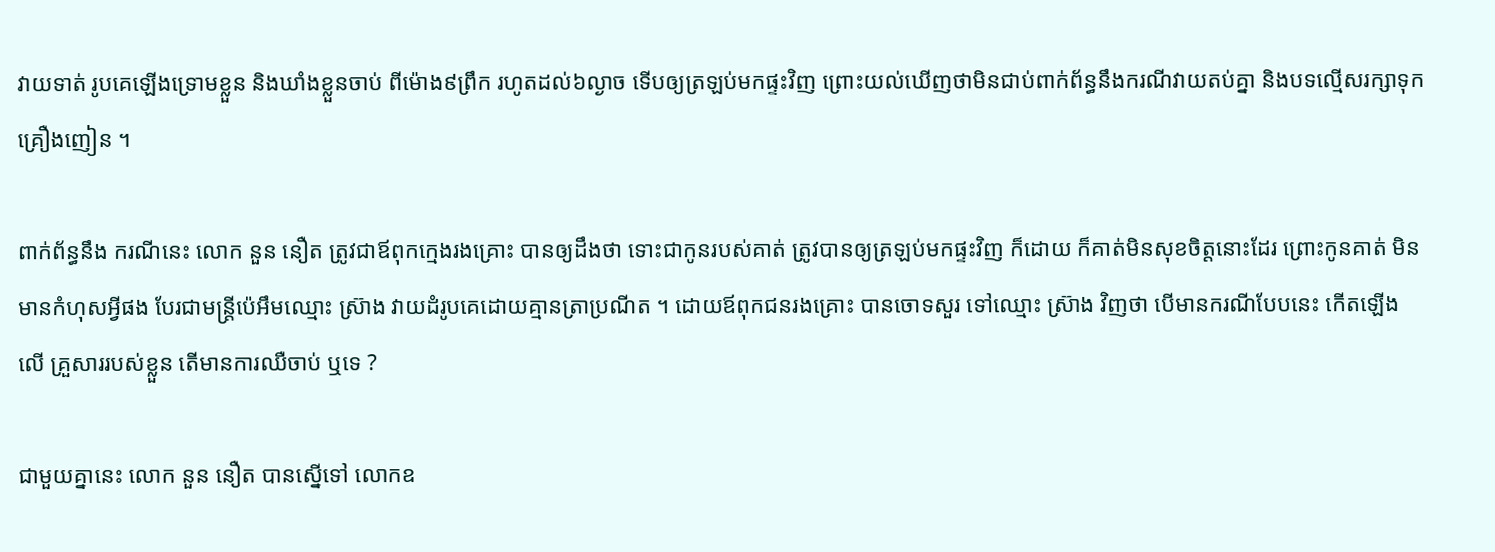វាយទាត់ រូបគេឡើងទ្រោមខ្លួន និងឃាំងខ្លួនចាប់ ពីម៉ោង៩ព្រឹក រហូតដល់៦ល្ងាច ទើបឲ្យត្រឡប់មកផ្ទះវិញ ព្រោះយល់ឃើញថាមិនជាប់ពាក់ព័ន្ធនឹងករណីវាយតប់គ្នា និងបទល្មើសរក្សាទុកគ្រឿងញៀន ។

ពាក់ព័ន្ធនឹង ករណីនេះ លោក នួន នឿត ត្រូវជាឪពុកក្មេងរងគ្រោះ បានឲ្យដឹងថា ទោះជាកូនរបស់គាត់ ត្រូវបានឲ្យត្រឡប់មកផ្ទះវិញ ក៏ដោយ ក៏គាត់មិនសុខចិត្តនោះដែរ ព្រោះកូនគាត់ មិនមានកំហុសអ្វីផង បែរជាមន្ត្រីប៉េអឹមឈ្មោះ ស្រ៊ាង វាយដំរូបគេដោយគ្មានត្រាប្រណីត ។ ដោយឪពុកជនរងគ្រោះ បានចោទសួរ ទៅឈ្មោះ ស្រ៊ាង វិញថា បើមានករណីបែបនេះ កើតឡើងលើ គ្រួសាររបស់ខ្លួន តើមានការឈឺចាប់ ឬទេ ?

ជាមួយគ្នានេះ លោក នួន នឿត បានស្នើទៅ លោកឧ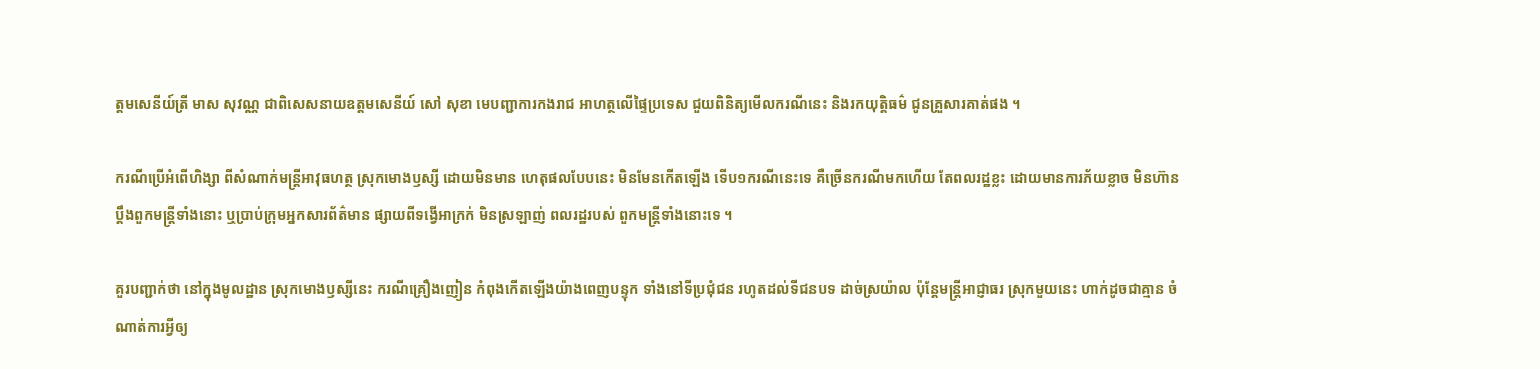ត្តមសេនីយ៍ត្រី មាស សុវណ្ណ ជាពិសេសនាយឧត្តមសេនីយ៍ សៅ សុខា មេបញ្ជាការកងរាជ អាហត្ថលើផ្ទៃប្រទេស ជួយពិនិត្យមើលករណីនេះ និងរកយុត្តិធម៌ ជូនគ្រួសារគាត់ផង ។

ករណីប្រើអំពើហិង្សា ពីសំណាក់មន្ត្រីអាវុធហត្ថ ស្រុកមោងឫស្សី ដោយមិនមាន ហេតុផលបែបនេះ មិនមែនកើតឡើង ទើប១ករណីនេះទេ គឺច្រើនករណីមកហើយ តែពលរដ្ឋខ្លះ ដោយមានការភ័យខ្លាច មិនហ៊ានប្តឹងពួកមន្ត្រីទាំងនោះ ឬប្រាប់ក្រុមអ្នកសារព័ត៌មាន ផ្សាយពីទង្វើអាក្រក់ មិនស្រឡាញ់ ពលរដ្ឋរបស់ ពួកមន្ត្រីទាំងនោះទេ ។

គួរបញ្ជាក់ថា នៅក្នុងមូលដ្ឋាន ស្រុកមោងឫស្សីនេះ ករណីគ្រឿងញៀន កំពុងកើតឡើងយ៉ាងពេញបន្ទុក ទាំងនៅទីប្រជុំជន រហូតដល់ទីជនបទ ដាច់ស្រយ៉ាល ប៉ុន្តែមន្ត្រីអាជ្ញាធរ ស្រុកមួយនេះ ហាក់ដូចជាគ្មាន ចំណាត់ការអ្វីឲ្យ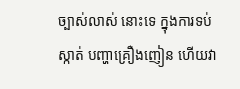ច្បាស់លាស់ នោះទេ ក្នុងការទប់ស្កាត់ បញ្ហាគ្រឿងញៀន ហើយវា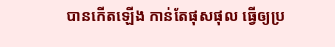បានកើតឡើង កាន់តែផុសផុល ធ្វើឲ្យប្រ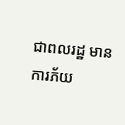ជាពលរដ្ឋ មានការភ័យ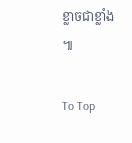ខ្លាចជាខ្លាំង ៕

To Top